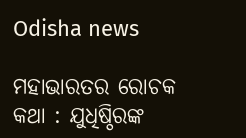Odisha news

ମହାଭାରତର ରୋଚକ କଥା : ଯୁଧିଷ୍ଠିରଙ୍କ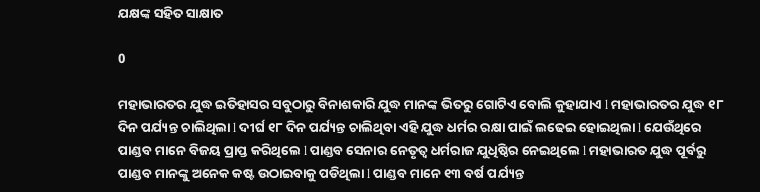ଯକ୍ଷଙ୍କ ସହିତ ସାକ୍ଷାତ

0

ମହାଭାରତର ଯୁଦ୍ଧ ଇତିହାସର ସବୁଠାରୁ ବିନାଶକାରି ଯୁଦ୍ଧ ମାନଙ୍କ ଭିତରୁ ଗୋଟିଏ ବୋଲି କୁହାଯାଏ l ମହାଭାରତର ଯୁଦ୍ଧ ୧୮ ଦିନ ପର୍ଯ୍ୟନ୍ତ ଚାଲିଥିଲା l ଦୀର୍ଘ ୧୮ ଦିନ ପର୍ଯ୍ୟନ୍ତ ଚାଲିଥିବା ଏହି ଯୁଦ୍ଧ ଧର୍ମର ରକ୍ଷା ପାଇଁ ଲଢେଇ ହୋଇଥିଲା l ଯେଉଁଥିରେ ପାଣ୍ଡବ ମାନେ ବିଜୟ ପ୍ରାପ୍ତ କରିଥିଲେ l ପାଣ୍ଡବ ସେନାର ନେତୃତ୍ୱ ଧର୍ମରାଜ ଯୁଧିଷ୍ଠିର ନେଇଥିଲେ l ମହାଭାରତ ଯୁଦ୍ଧ ପୂର୍ବରୁ ପାଣ୍ଡବ ମାନଙ୍କୁ ଅନେକ କଷ୍ଟ ଉଠାଇବାକୁ ପଡିଥିଲା l ପାଣ୍ଡବ ମାନେ ୧୩ ବର୍ଷ ପର୍ଯ୍ୟନ୍ତ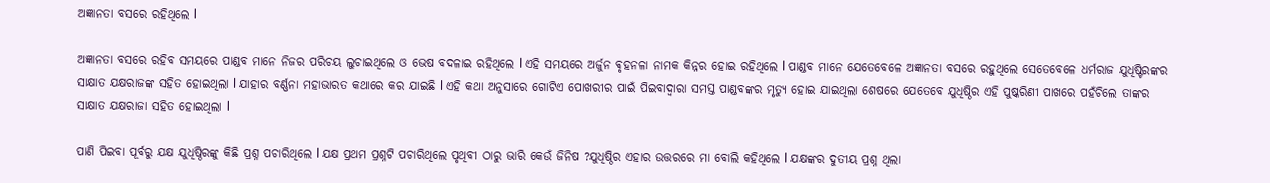ଅଜ୍ଞାନତା ବସରେ ରହିଥିଲେ l

ଅଜ୍ଞାନତା ବସରେ ରହିବ ସମୟରେ ପାଣ୍ଡବ ମାନେ ନିଜର ପରିଚୟ ଲୁଚାଇଥିଲେ ଓ ଭେଷ ବଦଳାଇ ରହିଥିଲେ l ଏହି ସମୟରେ ଅର୍ଜୁନ ଵୃହନଳା ନାମକ କିନ୍ନର ହୋଇ ରହିଥିଲେ l ପାଣ୍ଡବ ମାନେ ଯେତେବେଳେ ଅଜ୍ଞାନତା ବସରେ ରହୁଥିଲେ ସେତେବେଳେ ଧର୍ମରାଜ ଯୁଧିଷ୍ଟିରଙ୍କର ସାକ୍ଷାତ ଯକ୍ଷରାଜଙ୍କ ସହିତ ହୋଇଥିଲା l ଯାହାର ବର୍ଣ୍ଣନା ମହାଭାରତ କଥାରେ କର ଯାଇଛି l ଏହି କଥା ଅନୁସାରେ ଗୋଟିଏ ପୋଖରୀର ପାଇଁ ପିଇବାଦ୍ୱାରା ସମସ୍ତ ପାଣ୍ଡବଙ୍କର ମୃତ୍ୟୁ ହୋଇ ଯାଇଥିଲା ଶେଷରେ ଯେତେବେ ଯୁଧିଷ୍ଠିର ଏହି ପୁଷ୍କରିଣୀ ପାଖରେ ପହଁଚିଲେ ତାଙ୍କର ସାକ୍ଷାତ ଯକ୍ଷରାଜା ସହିତ ହୋଇଥିଲା l

ପାଣି ପିଇବା ପୂର୍ବରୁ ଯକ୍ଷ ଯୁଧିଷ୍ଠିରଙ୍କୁ କିଛି ପ୍ରଶ୍ନ ପଚାରିଥିଲେ l ଯକ୍ଷ ପ୍ରଥମ ପ୍ରଶ୍ନଟି ପଚାରିଥିଲେ ପୃଥିବୀ ଠାରୁ ଭାରି କେଉଁ ଜିନିଷ ?ଯୁଧିଷ୍ଠିର ଏହାର ଉତ୍ତରରେ ମା ବୋଲି କହିଥିଲେ l ଯକ୍ଷଙ୍କର ଦୁତୀୟ ପ୍ରଶ୍ନ ଥିଲା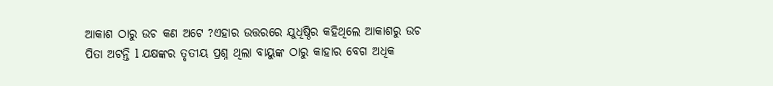ଆକାଶ ଠାରୁ ଉଚ କଣ ଅଟେ ?ଏହାର ଉତ୍ତରରେ ଯୁଧିଷ୍ଠିର କହିଥିଲେ ଆକାଶରୁ ଉଚ ପିତା ଅଟନ୍ତି l ଯକ୍ଷଙ୍କର ତୃତୀୟ ପ୍ରଶ୍ନ ଥିଲା ବାୟୁଙ୍କ ଠାରୁ କାହାର ବେଗ ଅଧିକ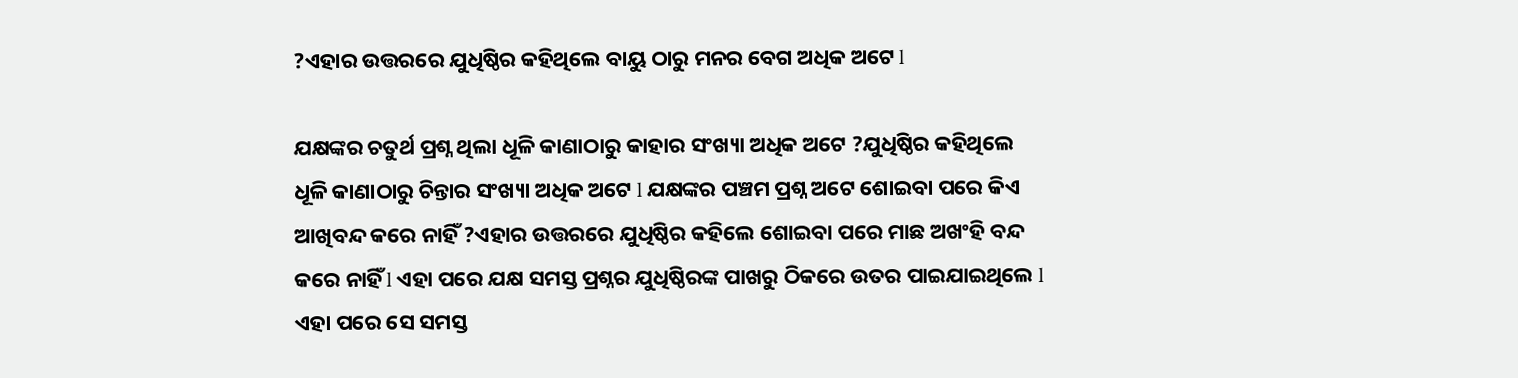?ଏହାର ଉତ୍ତରରେ ଯୁଧିଷ୍ଠିର କହିଥିଲେ ବାୟୁ ଠାରୁ ମନର ବେଗ ଅଧିକ ଅଟେ l

ଯକ୍ଷଙ୍କର ଚତୁର୍ଥ ପ୍ରଶ୍ନ ଥିଲା ଧୂଳି କାଣାଠାରୁ କାହାର ସଂଖ୍ୟା ଅଧିକ ଅଟେ ?ଯୁଧିଷ୍ଠିର କହିଥିଲେ ଧୂଳି କାଣାଠାରୁ ଚିନ୍ତାର ସଂଖ୍ୟା ଅଧିକ ଅଟେ l ଯକ୍ଷଙ୍କର ପଞ୍ଚମ ପ୍ରଶ୍ନ ଅଟେ ଶୋଇବା ପରେ କିଏ ଆଖିବନ୍ଦ କରେ ନାହିଁ ?ଏହାର ଉତ୍ତରରେ ଯୁଧିଷ୍ଠିର କହିଲେ ଶୋଇବା ପରେ ମାଛ ଅଖଂହି ବନ୍ଦ କରେ ନାହିଁ l ଏହା ପରେ ଯକ୍ଷ ସମସ୍ତ ପ୍ରଶ୍ନର ଯୁଧିଷ୍ଠିରଙ୍କ ପାଖରୁ ଠିକରେ ଉତର ପାଇଯାଇଥିଲେ l ଏହା ପରେ ସେ ସମସ୍ତ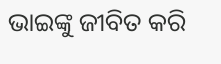ଭାଇଙ୍କୁ ଜୀବିତ କରି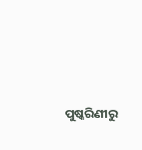ପୁଷ୍କରିଣୀରୁ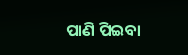ପାଣି ପିଇବା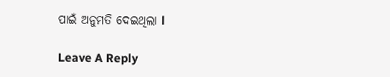ପାଇଁ ଅନୁମତି ଦେଇଥିଲା l

Leave A Reply